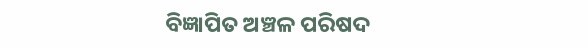ବିଜ୍ଞାପିତ ଅଞ୍ଚଳ ପରିଷଦ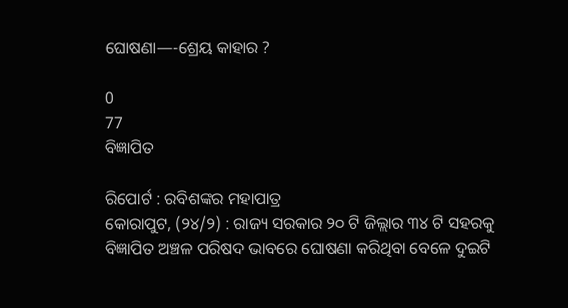ଘୋଷଣା—-ଶ୍ରେୟ କାହାର ?

0
77
ବିଜ୍ଞାପିତ

ରିପୋର୍ଟ : ରବିଶଙ୍କର ମହାପାତ୍ର
କୋରାପୁଟ, (୨୪/୨) : ରାଜ୍ୟ ସରକାର ୨୦ ଟି ଜିଲ୍ଲାର ୩୪ ଟି ସହରକୁ ବିଜ୍ଞାପିତ ଅଞ୍ଚଳ ପରିଷଦ ଭାବରେ ଘୋଷଣା କରିଥିବା ବେଳେ ଦୁଇଟି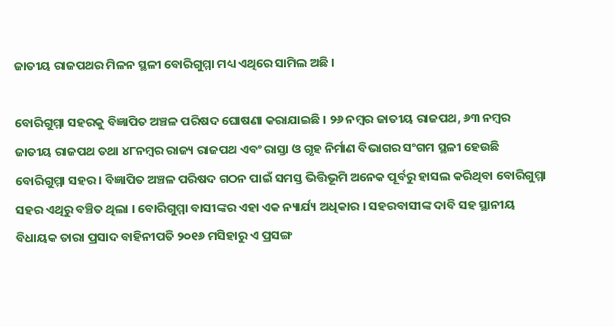ଜାତୀୟ ରାଜପଥର ମିଳନ ସ୍ଥଳୀ ବୋରିଗୁମ୍ମା ମଧ୍ୟ ଏଥିରେ ସାମିଲ ଅଛି ।

ବୋରିଗୁମ୍ମା ସହରକୁ ବିଜ୍ଞାପିତ ଅଞ୍ଚଳ ପରିଷଦ ଘୋଷଣା କରାଯାଇଛି । ୨୬ ନମ୍ବର ଜାତୀୟ ରାଜପଥ, ୬୩ ନମ୍ବର ଜାତୀୟ ରାଜପଥ ତଥା ୪୮ନମ୍ବର ରାଜ୍ୟ ରାଜପଥ ଏବଂ ରାସ୍ତା ଓ ଗୃହ ନିର୍ମାଣ ବିଭାଗର ସଂଗମ ସ୍ଥଳୀ ହେଉଛି ବୋରିଗୁମ୍ମା ସହର । ବିଜ୍ଞାପିତ ଅଞ୍ଚଳ ପରିଷଦ ଗଠନ ପାଇଁ ସମସ୍ତ ଭିତ୍ତିଭୂମି ଅନେକ ପୂର୍ବରୁ ହାସଲ କରିଥିବା ବୋରିଗୁମ୍ମା ସହର ଏଥିରୁ ବଞ୍ଚିତ ଥିଲା । ବୋରିଗୁମ୍ମା ବାସୀଙ୍କର ଏହା ଏକ ନ୍ୟାର୍ଯ୍ୟ ଅଧିକାର । ସହରବାସୀଙ୍କ ଦାବି ସହ ସ୍ଥାନୀୟ ବିଧାୟକ ତାରା ପ୍ରସାଦ ବାହିନୀପତି ୨୦୧୬ ମସିହାରୁ ଏ ପ୍ରସଙ୍ଗ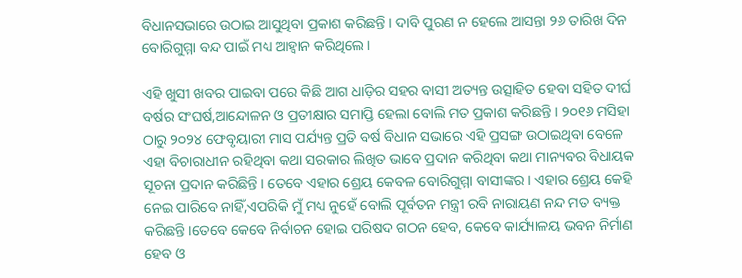ବିଧାନସଭାରେ ଉଠାଇ ଆସୁଥିବା ପ୍ରକାଶ କରିଛନ୍ତି । ଦାବି ପୁରଣ ନ ହେଲେ ଆସନ୍ତା ୨୬ ତାରିଖ ଦିନ ବୋରିଗୁମ୍ମା ବନ୍ଦ ପାଇଁ ମଧ୍ୟ ଆହ୍ୱାନ କରିଥିଲେ ।

ଏହି ଖୁସୀ ଖବର ପାଇବା ପରେ କିଛି ଆଗ ଧାଡ଼ିର ସହର ବାସୀ ଅତ୍ୟନ୍ତ ଉତ୍ସାହିତ ହେବା ସହିତ ଦୀର୍ଘ ବର୍ଷର ସଂଘର୍ଷ,ଆନ୍ଦୋଳନ ଓ ପ୍ରତୀକ୍ଷାର ସମାପ୍ତି ହେଲା ବୋଲି ମତ ପ୍ରକାଶ କରିଛନ୍ତି । ୨୦୧୬ ମସିହା ଠାରୁ ୨୦୨୪ ଫେବୃୟାରୀ ମାସ ପର୍ଯ୍ୟନ୍ତ ପ୍ରତି ବର୍ଷ ବିଧାନ ସଭାରେ ଏହି ପ୍ରସଙ୍ଗ ଉଠାଇଥିବା ବେଳେ ଏହା ବିଚାରାଧୀନ ରହିଥିବା କଥା ସରକାର ଲିଖିତ ଭାବେ ପ୍ରଦାନ କରିଥିବା କଥା ମାନ୍ୟବର ବିଧାୟକ ସୂଚନା ପ୍ରଦାନ କରିଛିନ୍ତି । ତେବେ ଏହାର ଶ୍ରେୟ କେବଳ ବୋରିଗୁମ୍ମା ବାସୀଙ୍କର । ଏହାର ଶ୍ରେୟ କେହି ନେଇ ପାରିବେ ନାହିଁ,ଏପରିକି ମୁଁ ମଧ୍ୟ ନୁହେଁ ବୋଲି ପୂର୍ବତନ ମନ୍ତ୍ରୀ ରବି ନାରାୟଣ ନନ୍ଦ ମତ ବ୍ୟକ୍ତ କରିଛନ୍ତି ।ତେବେ କେବେ ନିର୍ବାଚନ ହୋଇ ପରିଷଦ ଗଠନ ହେବ, କେବେ କାର୍ଯ୍ୟାଳୟ ଭବନ ନିର୍ମାଣ ହେବ ଓ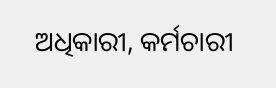ଅଧିକାରୀ, କର୍ମଚାରୀ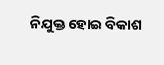ନିଯୁକ୍ତ ହୋଇ ବିକାଶ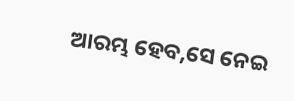ଆରମ୍ଭ ହେବ,ସେ ନେଇ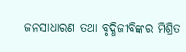ଜନସାଧାରଣ ତଥା ବୃଦ୍ଧିଜୀବିଙ୍କର ମିଶ୍ରିତ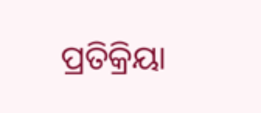ପ୍ରତିକ୍ରିୟା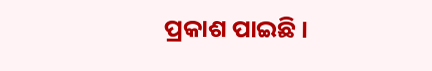ପ୍ରକାଶ ପାଇଛି ।